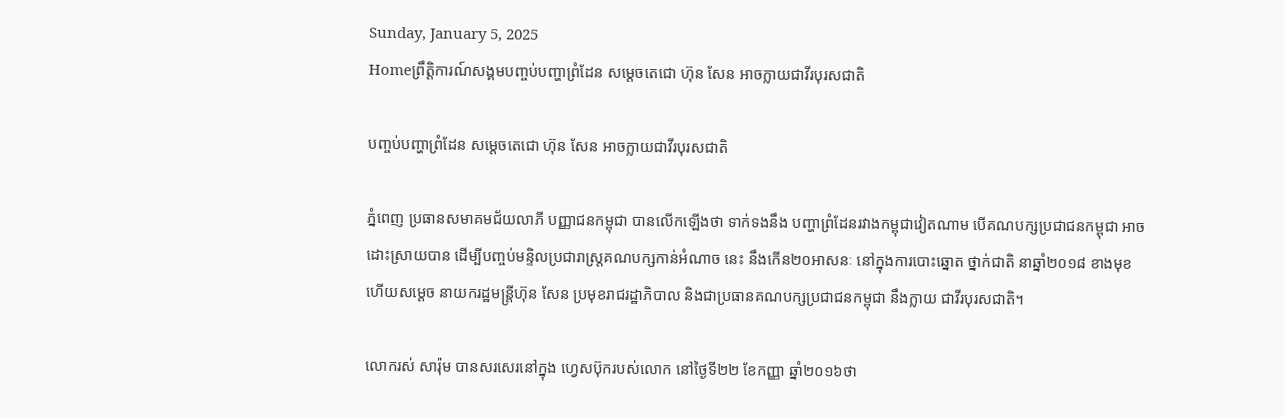Sunday, January 5, 2025
Homeព្រឹត្តិការណ៍សង្គមបញ្ចប់បញ្ហាព្រំដែន សម្តេចតេជោ ហ៊ុន សែន អាចក្លាយជាវីរបុរសជាតិ

បញ្ចប់បញ្ហាព្រំដែន សម្តេចតេជោ ហ៊ុន សែន អាចក្លាយជាវីរបុរសជាតិ

ភ្នំពេញ ប្រធានសមាគមជ័យលាភី បញ្ញាជនកម្ពុជា បានលើកឡើងថា ទាក់ទងនឹង បញ្ហាព្រំដែនរវាងកម្ពុជាវៀតណាម បើគណបក្សប្រជាជនកម្ពុជា អាចដោះស្រាយបាន ដើម្បីបញ្ចប់មន្ទិលប្រជារាស្ត្រគណបក្សកាន់អំណាច នេះ នឹងកើន២០អាសនៈ នៅក្នុងការបោះឆ្នោត ថ្នាក់ជាតិ នាឆ្នាំ២០១៨ ខាងមុខ ហើយសម្តេច នាយករដ្ឋមន្ត្រីហ៊ុន សែន ប្រមុខរាជរដ្ឋាភិបាល និងជាប្រធានគណបក្សប្រជាជនកម្ពុជា នឹងក្លាយ ជាវីរបុរសជាតិ។

លោករស់ សារ៉ុម បានសរសេរនៅក្នុង ហ្វេសប៊ុករបស់លោក នៅថ្ងៃទី២២ ខែកញ្ញា ឆ្នាំ២០១៦ថា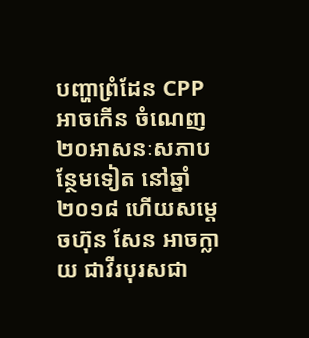បញ្ហាព្រំដែន CPP អាចកើន ចំណេញ២០អាសនៈសភាបន្ថែមទៀត នៅឆ្នាំ ២០១៨ ហើយសម្តេចហ៊ុន សែន អាចក្លាយ ជាវីរបុរសជា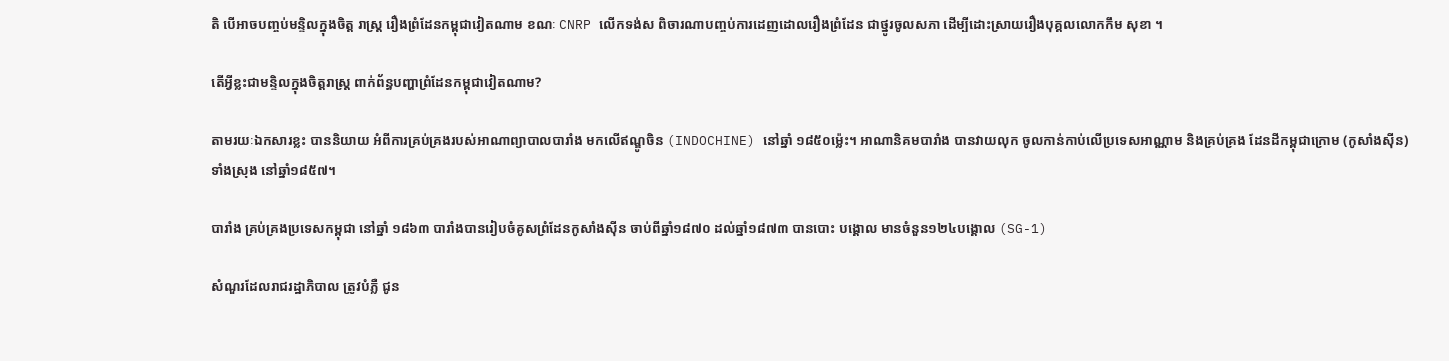តិ បើអាចបញ្ចប់មន្ទិលក្នុងចិត្ត រាស្ត្រ រឿងព្រំដែនកម្ពុជាវៀតណាម ខណៈ CNRP លើកទង់ស ពិចារណាបញ្ចប់ការដេញដោលរឿងព្រំដែន ជាថ្នូរចូលសភា ដើម្បីដោះស្រាយរឿងបុគ្គលលោកកឹម សុខា ។

តើអ្វីខ្លះជាមន្ទិលក្នុងចិត្តរាស្ត្រ ពាក់ព័ន្ធបញ្ហាព្រំដែនកម្ពុជាវៀតណាម?

តាមរយៈឯកសារខ្លះ បាននិយាយ អំពីការគ្រប់គ្រងរបស់អាណាព្យាបាលបារាំង មកលើឥណ្ឌូចិន (INDOCHINE) នៅឆ្នាំ ១៨៥០ម៉្លេះ។ អាណានិគមបារាំង បានវាយលុក ចូលកាន់កាប់លើប្រទេសអាណ្ណាម និងគ្រប់គ្រង ដែនដីកម្ពុជាក្រោម (កូសាំងស៊ីន) ទាំងស្រុង នៅឆ្នាំ១៨៥៧។

បារាំង គ្រប់គ្រងប្រទេសកម្ពុជា នៅឆ្នាំ ១៨៦៣ បារាំងបានរៀបចំគូសព្រំដែនកូសាំងស៊ីន ចាប់ពីឆ្នាំ១៨៧០ ដល់ឆ្នាំ១៨៧៣ បានបោះ បង្គោល មានចំនួន១២៤បង្គោល (SG-1)

សំណួរដែលរាជរដ្ឋាភិបាល ត្រូវបំភ្លឺ ជូន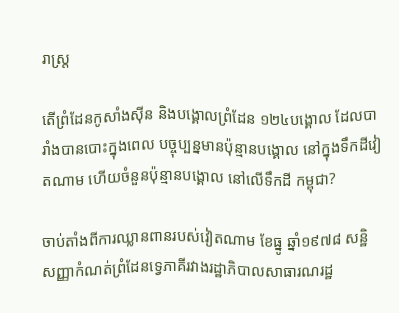រាស្ត្រ

តើព្រំដែនកូសាំងស៊ីន និងបង្គោលព្រំដែន ១២៤បង្គោល ដែលបារាំងបានបោះក្នុងពេល បច្ចុប្បន្នមានប៉ុន្មានបង្គោល នៅក្នុងទឹកដីវៀតណាម ហើយចំនួនប៉ុន្មានបង្គោល នៅលើទឹកដី កម្ពុជា?

ចាប់តាំងពីការឈ្លានពានរបស់វៀតណាម ខែធ្នូ ឆ្នាំ១៩៧៨ សន្ឋិសញ្ញាកំណត់ព្រំដែនទ្វេភាគីរវាងរដ្ឋាភិបាលសាធារណរដ្ឋ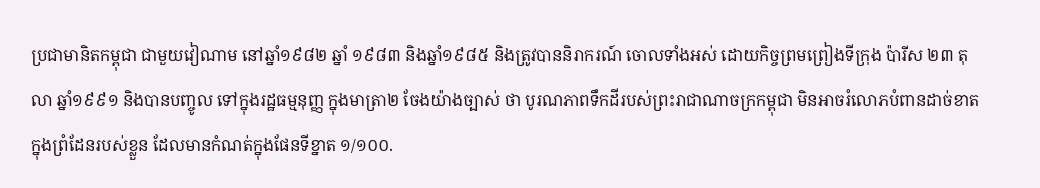ប្រជាមានិតកម្ពុជា ជាមួយវៀណាម នៅឆ្នាំ១៩៨២ ឆ្នាំ ១៩៨៣ និងឆ្នាំ១៩៨៥ និងត្រូវបាននិរាករណ៍ ចោលទាំងអស់ ដោយកិច្ចព្រមព្រៀងទីក្រុង ប៉ារីស ២៣ តុលា ឆ្នាំ១៩៩១ និងបានបញ្ចូល ទៅក្នុងរដ្ឋធម្មនុញ្ញ ក្នុងមាត្រា២ ចែងយ៉ាងច្បាស់ ថា បូរណភាពទឹកដីរបស់ព្រះរាជាណាចក្រកម្ពុជា មិនអាចរំលោភបំពានដាច់ខាត ក្នុងព្រំដែនរបស់ខ្លួន ដែលមានកំណត់ក្នុងផែនទីខ្នាត ១/១០០.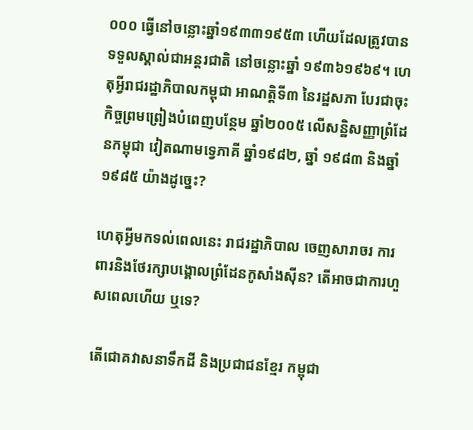០០០ ធ្វើនៅចន្លោះឆ្នាំ១៩៣៣១៩៥៣ ហើយដែលត្រូវបានទទួលស្គាល់ជាអន្តរជាតិ នៅចន្លោះឆ្នាំ ១៩៣៦១៩៦៩។ ហេតុអ្វីរាជរដ្ឋាភិបាលកម្ពុជា អាណត្តិទី៣ នៃរដ្ឋសភា បែរជាចុះកិច្ចព្រមព្រៀងបំពេញបន្ថែម ឆ្នាំ២០០៥ លើសន្ឋិសញ្ញាព្រំដែនកម្ពុជា វៀតណាមទ្វេភាគី ឆ្នាំ១៩៨២, ឆ្នាំ ១៩៨៣ និងឆ្នាំ១៩៨៥ យ៉ាងដូច្នេះ?

ហេតុអ្វីមកទល់ពេលនេះ រាជរដ្ឋាភិបាល ចេញសារាចរ ការពារនិងថែរក្សាបង្គោលព្រំដែនកូសាំងស៊ីន? តើអាចជាការហួសពេលហើយ ឬទេ?

តើជោគវាសនាទឹកដី និងប្រជាជនខ្មែរ កម្ពុជា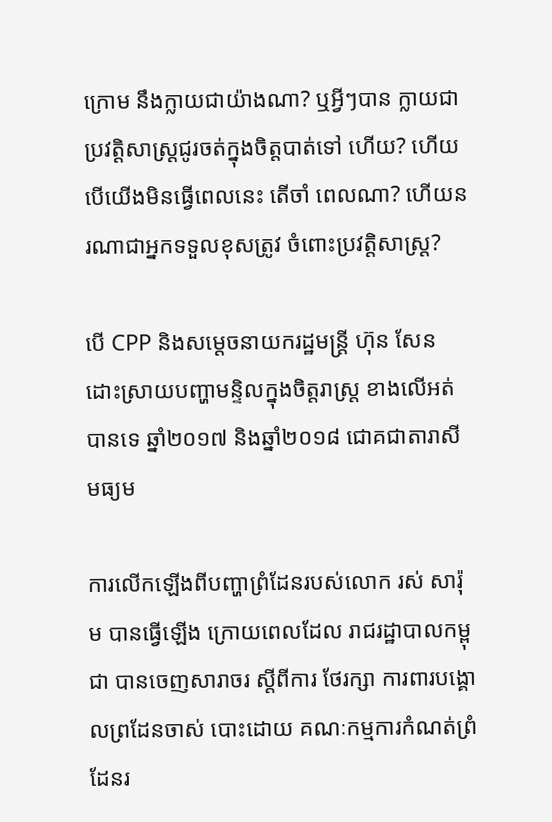ក្រោម នឹងក្លាយជាយ៉ាងណា? ឬអ្វីៗបាន ក្លាយជាប្រវត្តិសាស្ត្រជូរចត់ក្នុងចិត្តបាត់ទៅ ហើយ? ហើយបើយើងមិនធ្វើពេលនេះ តើចាំ ពេលណា? ហើយនរណាជាអ្នកទទួលខុសត្រូវ ចំពោះប្រវត្តិសាស្ត្រ?

បើ CPP និងសម្តេចនាយករដ្ឋមន្ត្រី ហ៊ុន សែន ដោះស្រាយបញ្ហាមន្ទិលក្នុងចិត្តរាស្ត្រ ខាងលើអត់បានទេ ឆ្នាំ២០១៧ និងឆ្នាំ២០១៨ ជោគជាតារាសីមធ្យម

ការលើកឡើងពីបញ្ហាព្រំដែនរបស់លោក រស់ សារ៉ុម បានធ្វើឡើង ក្រោយពេលដែល រាជរដ្ឋាបាលកម្ពុជា បានចេញសារាចរ ស្តីពីការ ថែរក្សា ការពារបង្គោលព្រដែនចាស់ បោះដោយ គណៈកម្មការកំណត់ព្រំដែនរ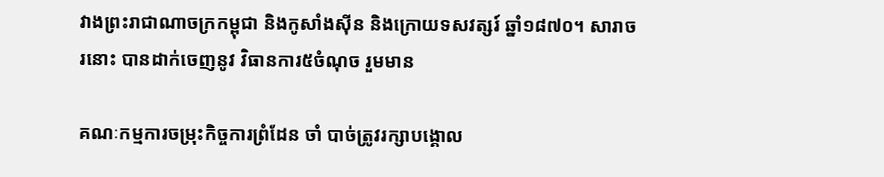វាងព្រះរាជាណាចក្រកម្ពុជា និងកូសាំងស៊ីន និងក្រោយទសវត្សរ៍ ឆ្នាំ១៨៧០។ សារាចរនោះ បានដាក់ចេញនូវ វិធានការ៥ចំណុច រួមមាន

គណៈកម្មការចម្រុះកិច្ចការព្រំដែន ចាំ បាច់ត្រូវរក្សាបង្គោល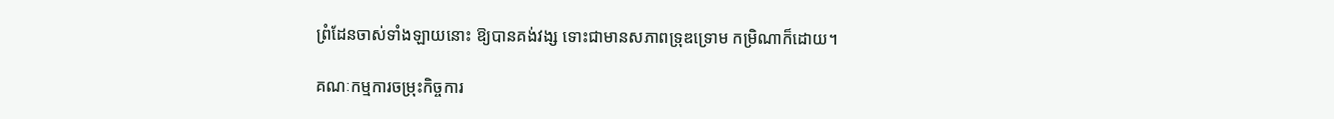ព្រំដែនចាស់ទាំងឡាយនោះ ឱ្យបានគង់វង្ស ទោះជាមានសភាពទ្រុឌទ្រោម កម្រិណាក៏ដោយ។

គណៈកម្មការចម្រុះកិច្ចការ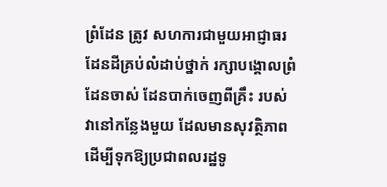ព្រំដែន ត្រូវ សហការជាមួយអាជ្ញាធរដែនដីគ្រប់លំដាប់ថ្នាក់ រក្សាបង្គោលព្រំដែនចាស់ ដែនបាក់ចេញពីគ្រឹះ របស់វានៅកន្លែងមួយ ដែលមានសុវត្ថិភាព ដើម្បីទុកឱ្យប្រជាពលរដ្ឋទូ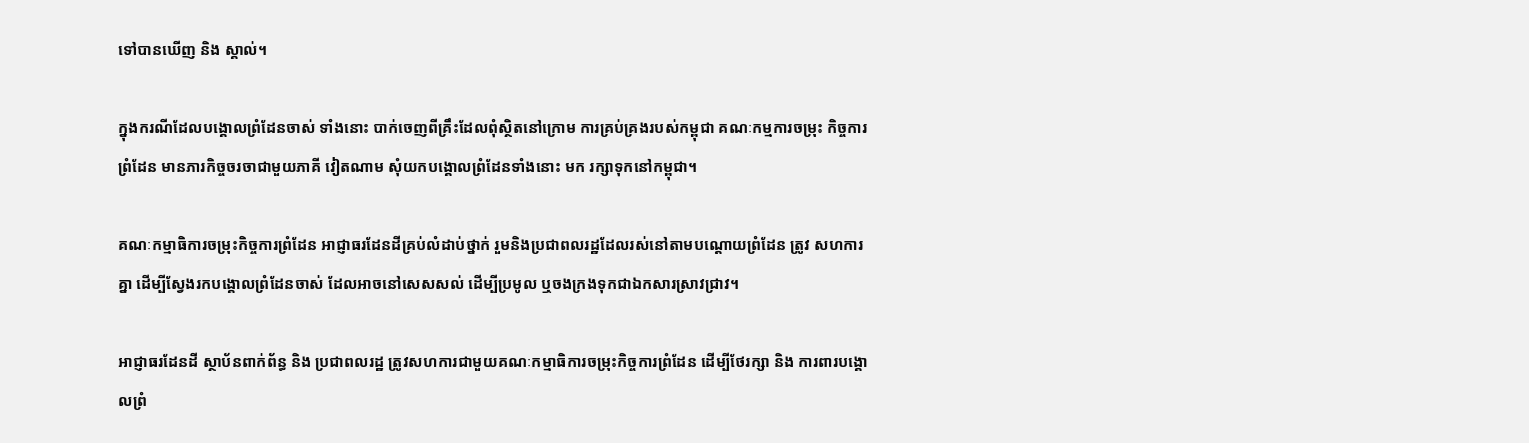ទៅបានឃើញ និង ស្គាល់។

ក្នុងករណីដែលបង្គោលព្រំដែនចាស់ ទាំងនោះ បាក់ចេញពីគ្រឹះដែលពុំស្ថិតនៅក្រោម ការគ្រប់គ្រងរបស់កម្ពុជា គណៈកម្មការចម្រុះ កិច្ចការព្រំដែន មានភារកិច្ចចរចាជាមួយភាគី វៀតណាម សុំយកបង្គោលព្រំដែនទាំងនោះ មក រក្សាទុកនៅកម្ពុជា។

គណៈកម្មាធិការចម្រុះកិច្ចការព្រំដែន អាជ្ញាធរដែនដីគ្រប់លំដាប់ថ្នាក់ រួមនិងប្រជាពលរដ្ឋដែលរស់នៅតាមបណ្តោយព្រំដែន ត្រូវ សហការគ្នា ដើម្បីស្វែងរកបង្គោលព្រំដែនចាស់ ដែលអាចនៅសេសសល់ ដើម្បីប្រមូល ឬចងក្រងទុកជាឯកសារស្រាវជ្រាវ។

អាជ្ញាធរដែនដី ស្ថាប័នពាក់ព័ន្ធ និង ប្រជាពលរដ្ឋ ត្រូវសហការជាមួយគណៈកម្មាធិការចម្រុះកិច្ចការព្រំដែន ដើម្បីថែរក្សា និង ការពារបង្គោលព្រំ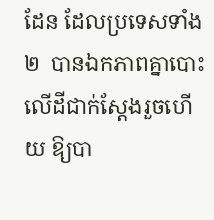ដែន ដែលប្រទេសទាំង២  បានឯកភាពគ្នាបោះលើដីជាក់ស្តែងរួចហើយ ឱ្យបា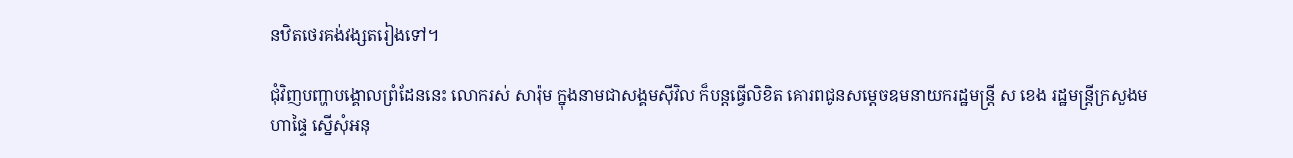នឋិតថេរគង់វង្សតរៀងទៅ។

ជុំវិញបញ្ហាបង្គោលព្រំដែននេះ លោករស់ សារ៉ុម ក្នុងនាមជាសង្គមស៊ីវិល ក៏បន្តធ្វើលិខិត គោរពជូនសម្តេចឧមនាយករដ្ឋមន្ត្រី ស ខេង រដ្ឋមន្ត្រីក្រសួងមហាផ្ទៃ ស្នើសុំអនុ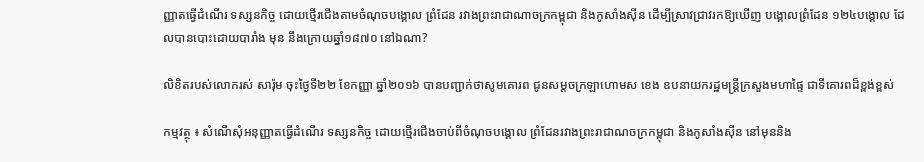ញ្ញាតធ្វើដំណើរ ទស្សនកិច្ច ដោយថ្មើរជើងតាមចំណុចបង្គោល ព្រំដែន រវាងព្រះរាជាណាចក្រកម្ពុជា និងកូសាំងស៊ីន ដើម្បីស្រាវជ្រាវរកឱ្យឃើញ បង្គោលព្រំដែន ១២៤បង្គោល ដែលបានបោះដោយបារាំង មុន នឹងក្រោយឆ្នាំ១៨៧០ នៅឯណា?

លិខិតរបស់លោករស់ សារ៉ុម ចុះថ្ងៃទី២២ ខែកញ្ញា ឆ្នាំ២០១៦ បានបញ្ជាក់ថាសូមគោរព ជូនសម្តចក្រឡាហោមស ខេង ឧបនាយករដ្ឋមន្ត្រីក្រសួងមហាផ្ទៃ ជាទីគោរពដ៏ខ្ពង់ខ្ពស់

កម្មវត្ថុ ៖ សំណើសុំអនុញ្ញាតធ្វើដំណើរ ទស្សនកិច្ច ដោយថ្មើរជើងចាប់ពីចំណុចបង្គោល ព្រំដែនរវាងព្រះរាជាណចក្រកម្ពុជា និងកូសាំងស៊ីន នៅមុននិង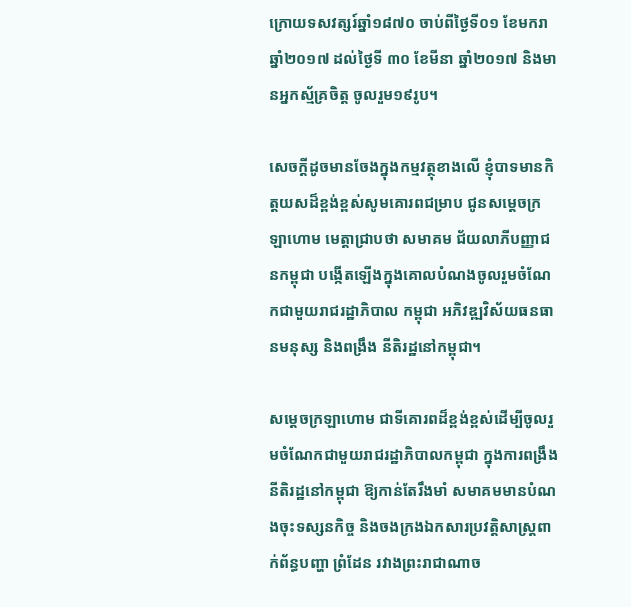ក្រោយទសវត្សរ៍ឆ្នាំ១៨៧០ ចាប់ពីថ្ងៃទី០១ ខែមករា ឆ្នាំ២០១៧ ដល់ថ្ងៃទី ៣០ ខែមីនា ឆ្នាំ២០១៧ និងមានអ្នកស្ម័គ្រចិត្ត ចូលរួម១៩រូប។

សេចក្តីដូចមានចែងក្នុងកម្មវត្ថុខាងលើ ខ្ញុំបាទមានកិត្តយសដ៏ខ្ពង់ខ្ពស់សូមគោរពជម្រាប ជូនសម្តេចក្រឡាហោម មេត្តាជ្រាបថា សមាគម ជ័យលាភីបញ្ញាជនកម្ពុជា បង្កើតឡើងក្នុងគោលបំណងចូលរួមចំណែកជាមួយរាជរដ្ឋាភិបាល កម្ពុជា អភិវឌ្ឍវិស័យធនធានមនុស្ស និងពង្រឹង នីតិរដ្ឋនៅកម្ពុជា។

សម្តេចក្រឡាហោម ជាទីគោរពដ៏ខ្ពង់ខ្ពស់ដើម្បីចូលរួមចំណែកជាមួយរាជរដ្ឋាភិបាលកម្ពុជា ក្នុងការពង្រឹងនីតិរដ្ឋនៅកម្ពុជា ឱ្យកាន់តែរឹងមាំ សមាគមមានបំណងចុះទស្សនកិច្ច និងចងក្រងឯកសារប្រវត្តិសាស្ត្រពាក់ព័ន្ធបញ្ហា ព្រំដែន រវាងព្រះរាជាណាច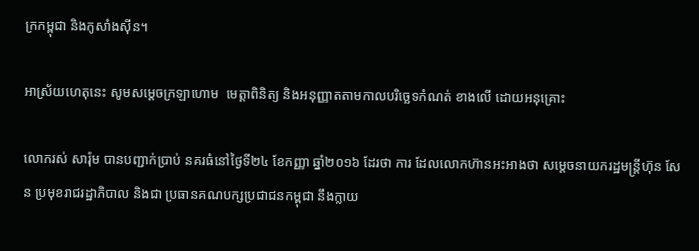ក្រកម្ពុជា និងកូសាំងស៊ីន។

អាស្រ័យហេតុនេះ សូមសម្តេចក្រឡាហោម  មេត្តាពិនិត្យ និងអនុញ្ញាតតាមកាលបរិច្ឆេទកំណត់ ខាងលើ ដោយអនុគ្រោះ

លោករស់ សារ៉ុម បានបញ្ជាក់ប្រាប់ នគរធំនៅថ្ងៃទី២៤ ខែកញ្ញា ឆ្នាំ២០១៦ ដែរថា ការ ដែលលោកហ៊ានអះអាងថា សម្តេចនាយករដ្ឋមន្ត្រីហ៊ុន សែន ប្រមុខរាជរដ្ឋាភិបាល និងជា ប្រធានគណបក្សប្រជាជនកម្ពុជា នឹងក្លាយ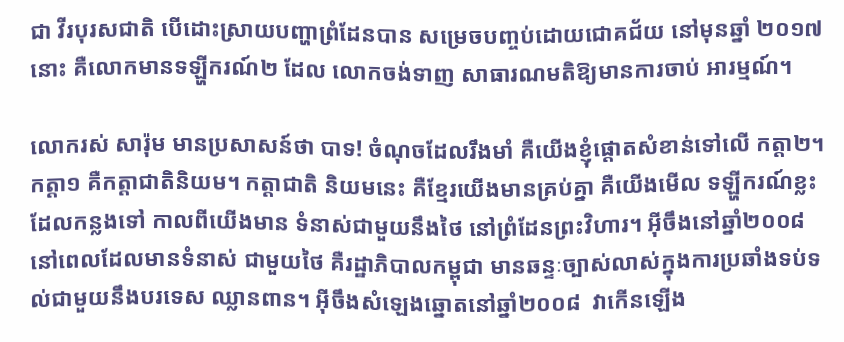ជា វីរបុរសជាតិ បើដោះស្រាយបញ្ហាព្រំដែនបាន សម្រេចបញ្ចប់ដោយជោគជ័យ នៅមុនឆ្នាំ ២០១៧ នោះ គឺលោកមានទឡ្ហីករណ៍២ ដែល លោកចង់ទាញ សាធារណមតិឱ្យមានការចាប់ អារម្មណ៍។

លោករស់ សារ៉ុម មានប្រសាសន៍ថា បាទ! ចំណុចដែលរឹងមាំ គឺយើងខ្ញុំផ្តោតសំខាន់ទៅលើ កត្តា២។ កត្តា១ គឺកត្តាជាតិនិយម។ កត្តាជាតិ និយមនេះ គឺខ្មែរយើងមានគ្រប់គ្នា គឺយើងមើល ទឡ្ហីករណ៍ខ្លះដែលកន្លងទៅ កាលពីយើងមាន ទំនាស់ជាមួយនឹងថៃ នៅព្រំដែនព្រះវិហារ។ អ៊ីចឹងនៅឆ្នាំ២០០៨ នៅពេលដែលមានទំនាស់ ជាមួយថៃ គឺរដ្ឋាភិបាលកម្ពុជា មានឆន្ទៈច្បាស់លាស់ក្នុងការប្រឆាំងទប់ទល់ជាមួយនឹងបរទេស ឈ្លានពាន។ អ៊ីចឹងសំឡេងឆ្នោតនៅឆ្នាំ២០០៨  វាកើនឡើង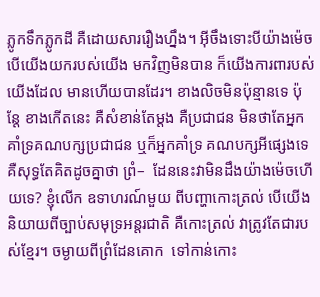ភ្លូកទឹកភ្លូកដី គឺដោយសាររឿងហ្នឹង។ អ៊ីចឹងទោះបីយ៉ាងម៉េច បើយើងយករបស់យើង មកវិញមិនបាន ក៏យើងការពារបស់យើងដែល មានហើយបានដែរ។ ខាងលិចមិនប៉ុន្មានទេ ប៉ុន្តែ ខាងកើតនេះ គឺសំខាន់តែម្តង គឺប្រជាជន មិនថាតែអ្នកគាំទ្រគណបក្សប្រជាជន ឬក៏អ្នកគាំទ្រ គណបក្សអីផ្សេងទេ គឺសុទ្ធតែគិតដូចគ្នាថា ព្រំ–  ដែននេះវាមិនដឹងយ៉ាងម៉េចហើយទេ? ខ្ញុំលើក ឧទាហរណ៍មួយ ពីបញ្ហាកោះត្រល់ បើយើង និយាយពីច្បាប់សមុទ្រអន្តរជាតិ គឺកោះត្រល់ វាត្រូវតែជារបស់ខ្មែរ។ ចម្ងាយពីព្រំដែនគោក  ទៅកាន់កោះ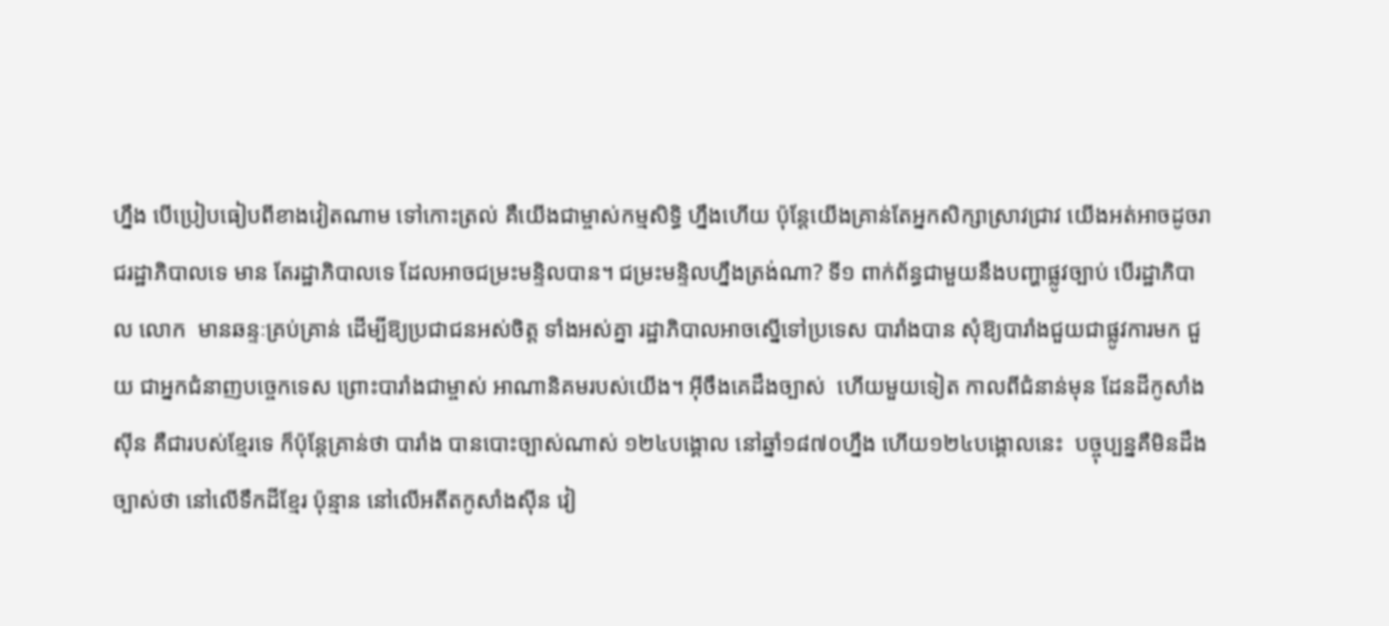ហ្នឹង បើប្រៀបធៀបពីខាងវៀតណាម ទៅកោះត្រល់ គឺយើងជាម្ចាស់កម្មសិទ្ធិ ហ្នឹងហើយ ប៉ុន្តែយើងគ្រាន់តែអ្នកសិក្សាស្រាវជ្រាវ យើងអត់អាចដូចរាជរដ្ឋាភិបាលទេ មាន តែរដ្ឋាភិបាលទេ ដែលអាចជម្រះមន្ទិលបាន។ ជម្រះមន្ទិលហ្នឹងត្រង់ណា? ទី១ ពាក់ព័ន្ធជាមួយនឹងបញ្ហាផ្លូវច្បាប់ បើរដ្ឋាភិបាល លោក  មានឆន្ទៈគ្រប់គ្រាន់ ដើម្បីឱ្យប្រជាជនអស់ចិត្ត ទាំងអស់គ្នា រដ្ឋាភិបាលអាចស្នើទៅប្រទេស បារាំងបាន សុំឱ្យបារាំងជួយជាផ្លូវការមក ជួយ ជាអ្នកជំនាញបច្ចេកទេស ព្រោះបារាំងជាម្ចាស់ អាណានិគមរបស់យើង។ អ៊ីចឹងគេដឹងច្បាស់  ហើយមួយទៀត កាលពីជំនាន់មុន ដែនដីកូសាំងស៊ីន គឺជារបស់ខ្មែរទេ ក៏ប៉ុន្តែគ្រាន់ថា បារាំង បានបោះច្បាស់ណាស់ ១២៤បង្គោល នៅឆ្នាំ១៨៧០ហ្នឹង ហើយ១២៤បង្គោលនេះ  បច្ចុប្បន្នគឺមិនដឹងច្បាស់ថា នៅលើទឹកដីខ្មែរ ប៉ុន្មាន នៅលើអតីតកូសាំងស៊ីន វៀ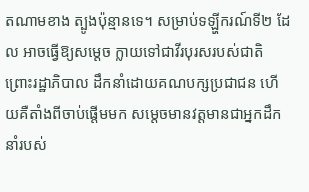តណាមខាង ត្បូងប៉ុន្មានទេ។ សម្រាប់ទឡ្ហីករណ៍ទី២ ដែល អាចធ្វើឱ្យសម្តេច ក្លាយទៅជាវីរបុរសរបស់ជាតិ ព្រោះរដ្ឋាភិបាល ដឹកនាំដោយគណបក្សប្រជាជន ហើយគឺតាំងពីចាប់ផ្តើមមក សម្តេចមានវត្តមានជាអ្នកដឹកនាំរបស់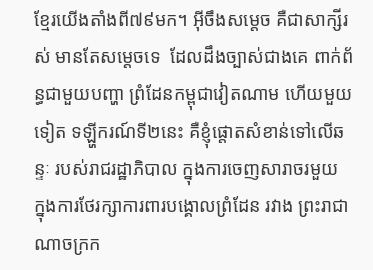ខ្មែរយើងតាំងពី៧៩មក។ អ៊ីចឹងសម្តេច គឺជាសាក្សីរស់ មានតែសម្តេចទេ  ដែលដឹងច្បាស់ជាងគេ ពាក់ព័ន្ធជាមួយបញ្ហា ព្រំដែនកម្ពុជាវៀតណាម ហើយមួយទៀត ទឡ្ហីករណ៍ទី២នេះ គឺខ្ញុំផ្តោតសំខាន់ទៅលើឆន្ទៈ របស់រាជរដ្ឋាភិបាល ក្នុងការចេញសារាចរមួយ ក្នុងការថែរក្សាការពារបង្គោលព្រំដែន រវាង ព្រះរាជាណាចក្រក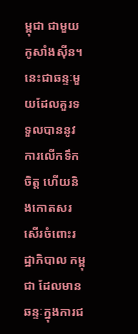ម្ពុជា ជាមួយកូសាំងស៊ីន។ នេះជាឆន្ទៈមួយដែលគួរទទួលបាននូវការលើកទឹកចិត្ត ហើយនិងកោតសរសើរចំពោះរដ្ឋាភិបាល កម្ពុជា ដែលមានឆន្ទៈក្នុងការជ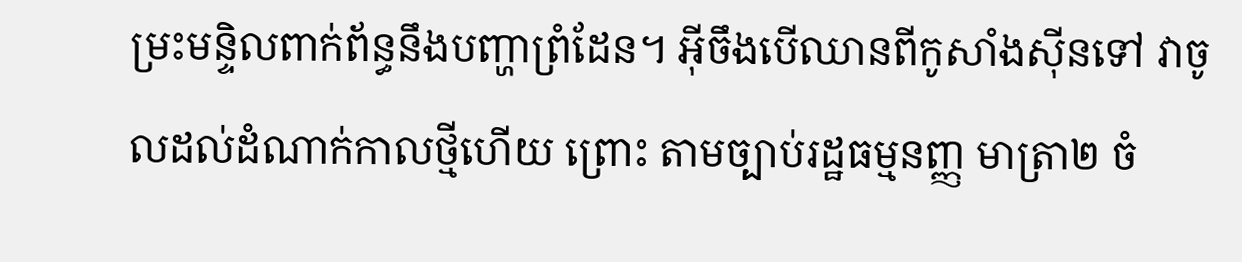ម្រះមន្ទិលពាក់ព័ន្ធនឹងបញ្ហាព្រំដែន។ អ៊ីចឹងបើឈានពីកូសាំងស៊ីនទៅ វាចូលដល់ដំណាក់កាលថ្មីហើយ ព្រោះ តាមច្បាប់រដ្ឋធម្មនញ្ញ មាត្រា២ ចំ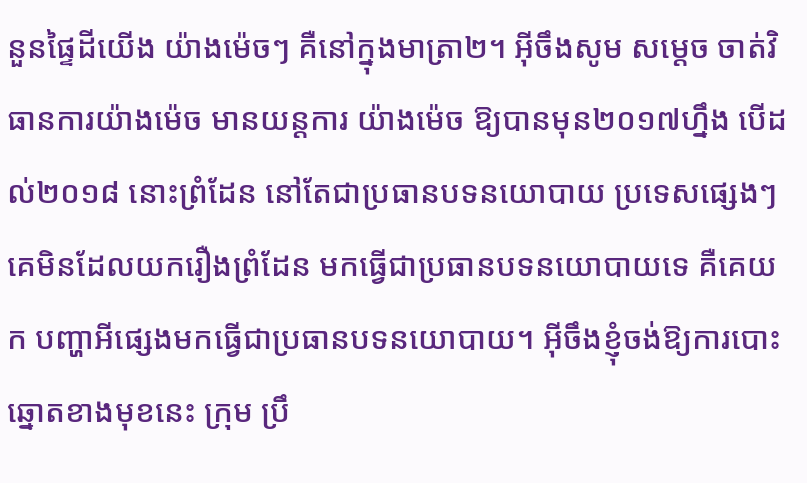នួនផ្ទៃដីយើង យ៉ាងម៉េចៗ គឺនៅក្នុងមាត្រា២។ អ៊ីចឹងសូម សម្តេច ចាត់វិធានការយ៉ាងម៉េច មានយន្តការ យ៉ាងម៉េច ឱ្យបានមុន២០១៧ហ្នឹង បើដល់២០១៨ នោះព្រំដែន នៅតែជាប្រធានបទនយោបាយ ប្រទេសផ្សេងៗគេមិនដែលយករឿងព្រំដែន មកធ្វើជាប្រធានបទនយោបាយទេ គឺគេយក បញ្ហាអីផ្សេងមកធ្វើជាប្រធានបទនយោបាយ។ អ៊ីចឹងខ្ញុំចង់ឱ្យការបោះឆ្នោតខាងមុខនេះ ក្រុម ប្រឹ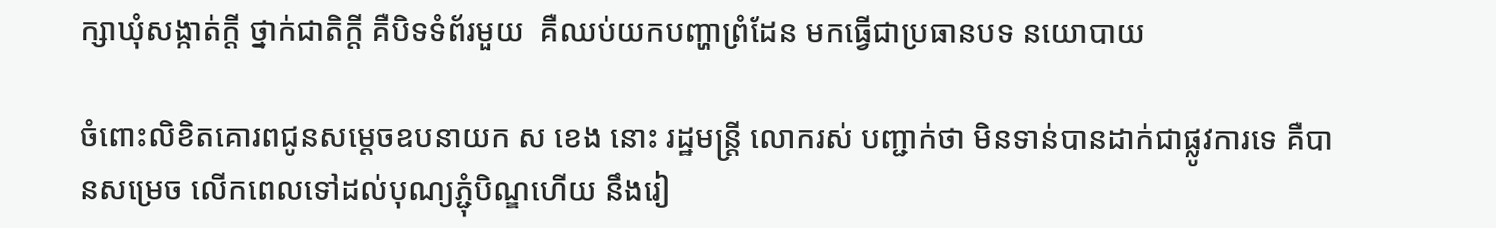ក្សាឃុំសង្កាត់ក្តី ថ្នាក់ជាតិក្តី គឺបិទទំព័រមួយ  គឺឈប់យកបញ្ហាព្រំដែន មកធ្វើជាប្រធានបទ នយោបាយ

ចំពោះលិខិតគោរពជូនសម្តេចឧបនាយក ស ខេង នោះ រដ្ឋមន្ត្រី លោករស់ បញ្ជាក់ថា មិនទាន់បានដាក់ជាផ្លូវការទេ គឺបានសម្រេច លើកពេលទៅដល់បុណ្យភ្ជុំបិណ្ឌហើយ នឹងរៀ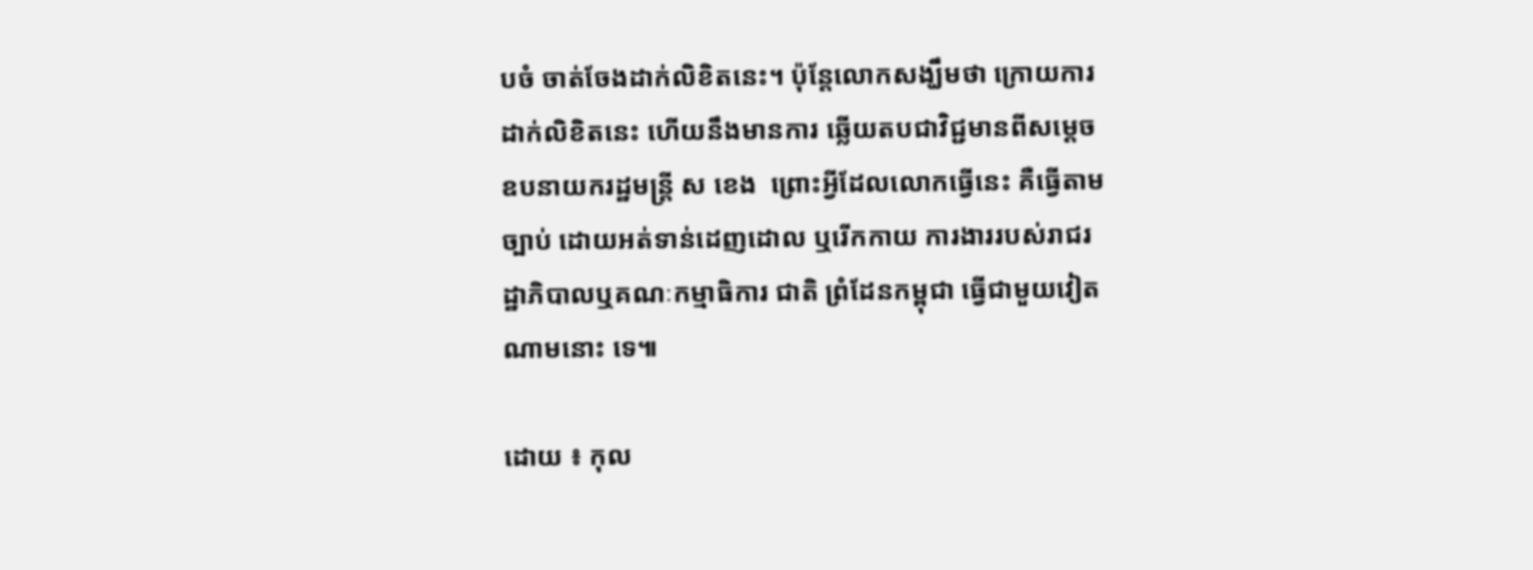បចំ ចាត់ចែងដាក់លិខិតនេះ។ ប៉ុន្តែលោកសង្ឃឹមថា ក្រោយការដាក់លិខិតនេះ ហើយនឹងមានការ ឆ្លើយតបជាវិជ្ជមានពីសម្តេចឧបនាយករដ្ឋមន្ត្រី ស ខេង  ព្រោះអ្វីដែលលោកធ្វើនេះ គឺធ្វើតាម ច្បាប់ ដោយអត់ទាន់ដេញដោល ឬរើកកាយ ការងាររបស់រាជរដ្ឋាភិបាលឬគណៈកម្មាធិការ ជាតិ ព្រំដែនកម្ពុជា ធ្វើជាមួយវៀតណាមនោះ ទេ៕

ដោយ ៖ កុល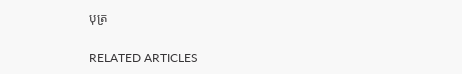បុត្រ

RELATED ARTICLES